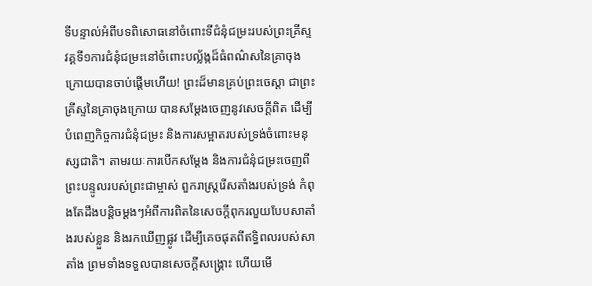ទីបន្ទាល់អំពីបទពិសោធនៅចំពោះទីជំនុំជម្រះរបស់ព្រះគ្រីស្ទ
វគ្គទី១ការជំនុំជម្រះនៅចំពោះបល្ល័ង្កដ៏ធំពណ៌សនៃគ្រាចុងក្រោយបានចាប់ផ្ដើមហើយ! ព្រះដ៏មានគ្រប់ព្រះចេស្ដា ជាព្រះគ្រីស្ទនៃគ្រាចុងក្រោយ បានសម្ដែងចេញនូវសេចក្តីពិត ដើម្បីបំពេញកិច្ចការជំនុំជម្រះ និងការសម្អាតរបស់ទ្រង់ចំពោះមនុស្សជាតិ។ តាមរយៈការបើកសម្ដែង និងការជំនុំជម្រះចេញពីព្រះបន្ទូលរបស់ព្រះជាម្ចាស់ ពួករាស្ត្ររើសតាំងរបស់ទ្រង់ កំពុងតែដឹងបន្តិចម្ដងៗអំពីការពិតនៃសេចក្តីពុករលួយបែបសាតាំងរបស់ខ្លួន និងរកឃើញផ្លូវ ដើម្បីគេចផុតពីឥទ្ធិពលរបស់សាតាំង ព្រមទាំងទទួលបានសេចក្តីសង្រ្គោះ ហើយមើ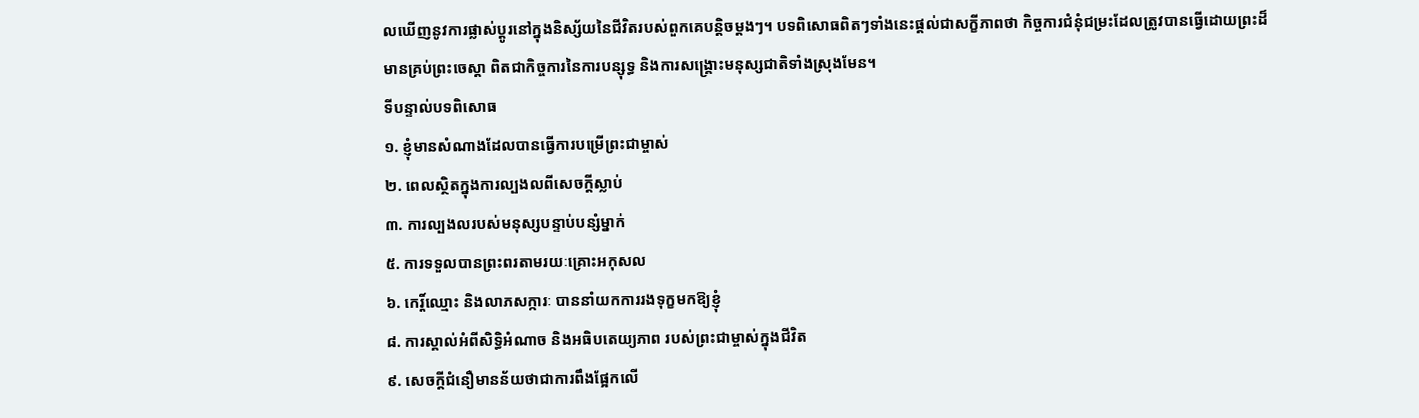លឃើញនូវការផ្លាស់ប្ដូរនៅក្នុងនិស្ស័យនៃជីវិតរបស់ពួកគេបន្ដិចម្ដងៗ។ បទពិសោធពិតៗទាំងនេះផ្ដល់ជាសក្ខីភាពថា កិច្ចការជំនុំជម្រះដែលត្រូវបានធ្វើដោយព្រះដ៏មានគ្រប់ព្រះចេស្ដា ពិតជាកិច្ចការនៃការបន្សុទ្ធ និងការសង្គ្រោះមនុស្សជាតិទាំងស្រុងមែន។
ទីបន្ទាល់បទពិសោធ
១. ខ្ញុំមានសំណាងដែលបានធ្វើការបម្រើព្រះជាម្ចាស់
២. ពេលស្ថិតក្នុងការល្បងលពីសេចក្ដីស្លាប់
៣. ការល្បងលរបស់មនុស្សបន្ទាប់បន្សំម្នាក់
៥. ការទទួលបានព្រះពរតាមរយៈគ្រោះអកុសល
៦. កេរ្ដិ៍ឈ្មោះ និងលាភសក្ការៈ បាននាំយកការរងទុក្ខមកឱ្យខ្ញុំ
៨. ការស្គាល់អំពីសិទ្ធិអំណាច និងអធិបតេយ្យភាព របស់ព្រះជាម្ចាស់ក្នុងជីវិត
៩. សេចក្ដីជំនឿមានន័យថាជាការពឹងផ្អែកលើ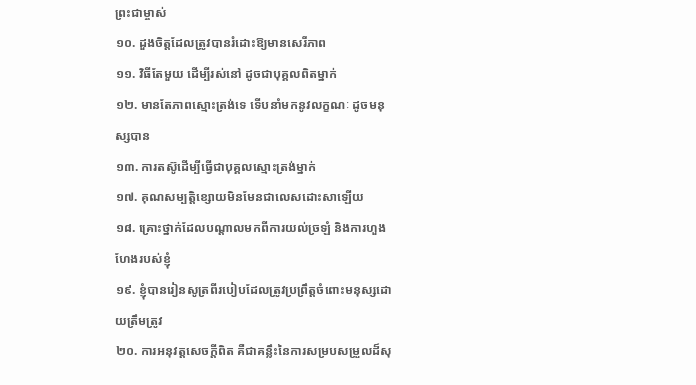ព្រះជាម្ចាស់
១០. ដួងចិត្តដែលត្រូវបានរំដោះឱ្យមានសេរីភាព
១១. វិធីតែមួយ ដើម្បីរស់នៅ ដូចជាបុគ្គលពិតម្នាក់
១២. មានតែភាពស្មោះត្រង់ទេ ទើបនាំមកនូវលក្ខណៈ ដូចមនុស្សបាន
១៣. ការតស៊ូដើម្បីធ្វើជាបុគ្គលស្មោះត្រង់ម្នាក់
១៧. គុណសម្បត្តិខ្សោយមិនមែនជាលេសដោះសាឡើយ
១៨. គ្រោះថ្នាក់ដែលបណ្ដាលមកពីការយល់ច្រឡំ និងការហួងហែងរបស់ខ្ញុំ
១៩. ខ្ញុំបានរៀនសូត្រពីរបៀបដែលត្រូវប្រព្រឹត្តចំពោះមនុស្សដោយត្រឹមត្រូវ
២០. ការអនុវត្តសេចក្ដីពិត គឺជាគន្លឹះនៃការសម្របសម្រួលដ៏សុ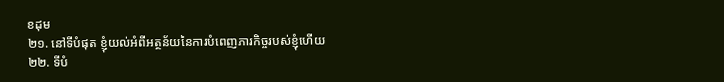ខដុម
២១. នៅទីបំផុត ខ្ញុំយល់អំពីអត្ថន័យនៃការបំពេញភារកិច្ចរបស់ខ្ញុំហើយ
២២. ទីបំ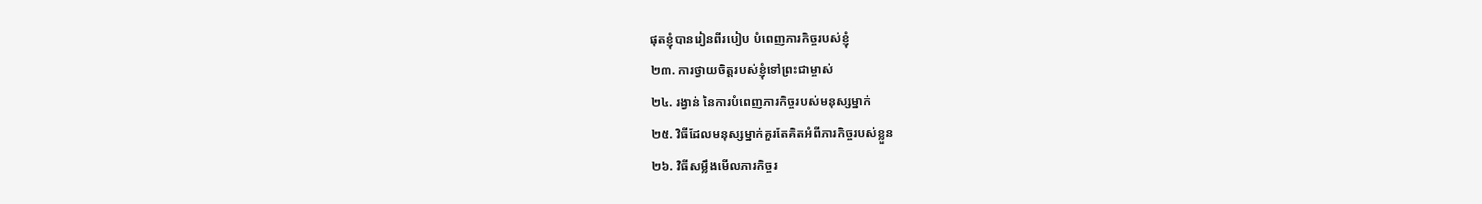ផុតខ្ញុំបានរៀនពីរបៀប បំពេញភារកិច្ចរបស់ខ្ញុំ
២៣. ការថ្វាយចិត្តរបស់ខ្ញុំទៅព្រះជាម្ចាស់
២៤. រង្វាន់ នៃការបំពេញភារកិច្ចរបស់មនុស្សម្នាក់
២៥. វិធីដែលមនុស្សម្នាក់គួរតែគិតអំពីភារកិច្ចរបស់ខ្លួន
២៦. វិធីសម្លឹងមើលភារកិច្ចរ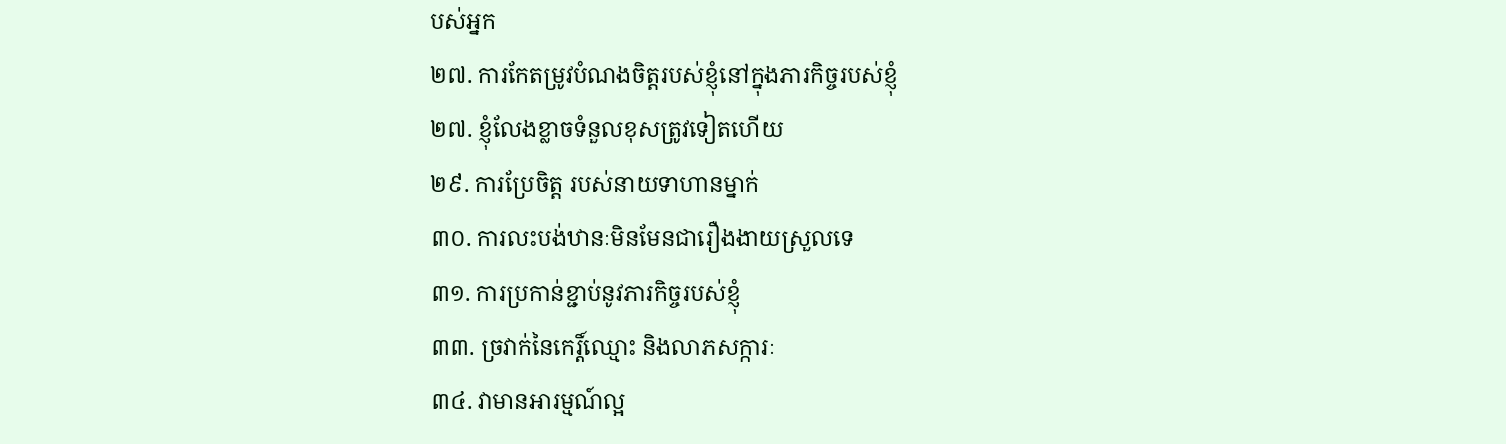បស់អ្នក
២៧. ការកែតម្រូវបំណងចិត្តរបស់ខ្ញុំនៅក្នុងភារកិច្ចរបស់ខ្ញុំ
២៧. ខ្ញុំលែងខ្លាចទំនួលខុសត្រូវទៀតហើយ
២៩. ការប្រែចិត្ត របស់នាយទាហានម្នាក់
៣០. ការលះបង់ឋានៈមិនមែនជារឿងងាយស្រួលទេ
៣១. ការប្រកាន់ខ្ជាប់នូវភារកិច្ចរបស់ខ្ញុំ
៣៣. ច្រវាក់នៃកេរ្ដិ៍ឈ្មោះ និងលាភសក្ការៈ
៣៤. វាមានអារម្មណ៍ល្អ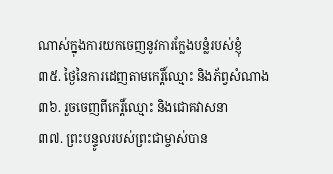ណាស់ក្នុងការយកចេញនូវការក្លែងបន្លំរបស់ខ្ញុំ
៣៥. ថ្ងៃនៃការដេញតាមកេរ្តិ៍ឈ្មោះ និងភ័ព្វសំណាង
៣៦. រួចចេញពីកេរ្ដិ៍ឈ្មោះ និងជោគវាសនា
៣៧. ព្រះបន្ទូលរបស់ព្រះជាម្ចាស់បាន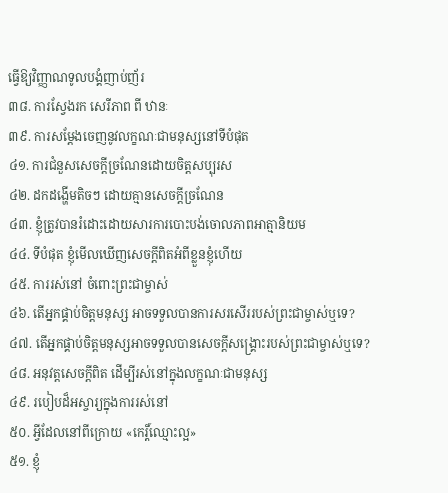ធ្វើឱ្យវិញ្ញាណទូលបង្គំញាប់ញ័រ
៣៨. ការស្វែងរក សេរីភាព ពី ឋានៈ
៣៩. ការសម្ដែងចេញនូវលក្ខណៈជាមនុស្សនៅទីបំផុត
៤១. ការជំនួសសេចក្ដីច្រណែនដោយចិត្តសប្បុរស
៤២. ដកដង្ហើមតិចៗ ដោយគ្មានសេចក្តីច្រណែន
៤៣. ខ្ញុំត្រូវបានរំដោះដោយសារការបោះបង់ចោលភាពអាត្មានិយម
៤៤. ទីបំផុត ខ្ញុំមើលឃើញសេចក្តីពិតអំពីខ្លួនខ្ញុំហើយ
៤៥. ការរស់នៅ ចំពោះព្រះជាម្ចាស់
៤៦. តើអ្នកផ្គាប់ចិត្តមនុស្ស អាចទទួលបានការសរសើររបស់ព្រះជាម្ចាស់ឬទេ?
៤៧. តើអ្នកផ្គាប់ចិត្តមនុស្សអាចទទួលបានសេចក្ដីសង្គ្រោះរបស់ព្រះជាម្ចាស់ឬទេ?
៤៨. អនុវត្តសេចក្ដីពិត ដើម្បីរស់នៅក្នុងលក្ខណៈជាមនុស្ស
៤៩. របៀបដ៏អស្ចារ្យក្នុងការរស់នៅ
៥០. អ្វីដែលនៅពីក្រោយ «កេរ្ដិ៍ឈ្មោះល្អ»
៥១. ខ្ញុំ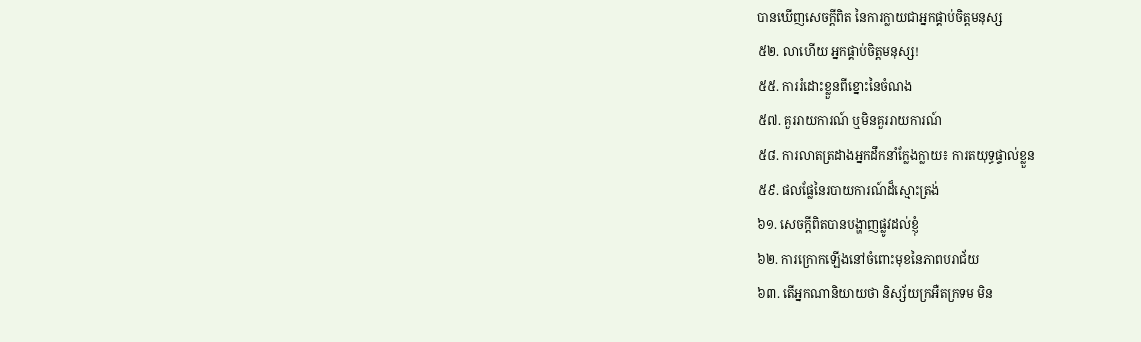បានឃើញសេចក្ដីពិត នៃការក្លាយជាអ្នកផ្គាប់ចិត្តមនុស្ស
៥២. លាហើយ អ្នកផ្គាប់ចិត្តមនុស្ស!
៥៥. ការរំដោះខ្លួនពីខ្នោះនៃចំណង
៥៧. គួររាយការណ៍ ឬមិនគួររាយការណ៍
៥៨. ការលាតត្រដាងអ្នកដឹកនាំក្លែងក្លាយ៖ ការតយុទ្ធផ្ទាល់ខ្លួន
៥៩. ផលផ្លែនៃរបាយការណ៍ដ៏ស្មោះត្រង់
៦១. សេចក្តីពិតបានបង្ហាញផ្លូវដល់ខ្ញុំ
៦២. ការក្រោកឡើងនៅចំពោះមុខនៃភាពបរាជ័យ
៦៣. តើអ្នកណានិយាយថា និស្ស័យក្រអឺតក្រទម មិន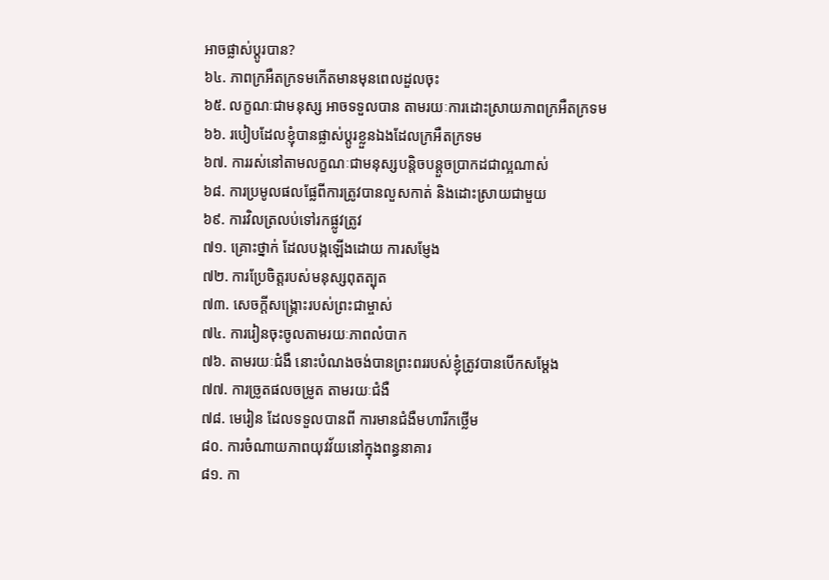អាចផ្លាស់ប្តូរបាន?
៦៤. ភាពក្រអឺតក្រទមកើតមានមុនពេលដួលចុះ
៦៥. លក្ខណៈជាមនុស្ស អាចទទួលបាន តាមរយៈការដោះស្រាយភាពក្រអឺតក្រទម
៦៦. របៀបដែលខ្ញុំបានផ្លាស់ប្ដូរខ្លួនឯងដែលក្រអឺតក្រទម
៦៧. ការរស់នៅតាមលក្ខណៈជាមនុស្សបន្តិចបន្ដួចប្រាកដជាល្អណាស់
៦៨. ការប្រមូលផលផ្លែពីការត្រូវបានលួសកាត់ និងដោះស្រាយជាមួយ
៦៩. ការវិលត្រលប់ទៅរកផ្លូវត្រូវ
៧១. គ្រោះថ្នាក់ ដែលបង្កឡើងដោយ ការសម្ញែង
៧២. ការប្រែចិត្តរបស់មនុស្សពុតត្បុត
៧៣. សេចក្ដីសង្គ្រោះរបស់ព្រះជាម្ចាស់
៧៤. ការរៀនចុះចូលតាមរយៈភាពលំបាក
៧៦. តាមរយៈជំងឺ នោះបំណងចង់បានព្រះពររបស់ខ្ញុំត្រូវបានបើកសម្ដែង
៧៧. ការច្រូតផលចម្រូត តាមរយៈជំងឺ
៧៨. មេរៀន ដែលទទួលបានពី ការមានជំងឺមហារីកថ្លើម
៨០. ការចំណាយភាពយុវវ័យនៅក្នុងពន្ធនាគារ
៨១. កា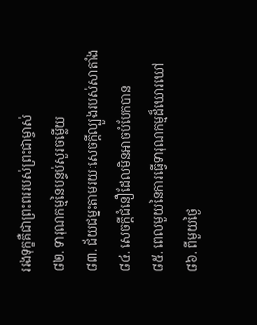ររងទុក្ខគឺជាព្រះពររបស់ព្រះជាម្ចាស់
៨២. ទារុណកម្មនៃបន្ទប់សួរចម្លើយ
៨៣. ជ័យជម្នះតាមរយៈសេចក្ដីល្បួងរបស់សាតាំង
៨៤. សេចក្ដីជំនឿដែលមិនអាចបំបែកបាន
៨៥. ពេលមួយនៃការធ្វើទារុណកម្មដ៏ឃោរឃៅ
៨៦. ពីមួយថ្ងៃ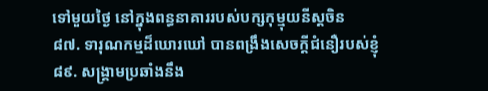ទៅមួយថ្ងៃ នៅក្នុងពន្ធនាគាររបស់បក្សកុម្មុយនីស្ដចិន
៨៧. ទារុណកម្មដ៏ឃោរឃៅ បានពង្រឹងសេចក្ដីជំនឿរបស់ខ្ញុំ
៨៩. សង្គ្រាមប្រឆាំងនឹង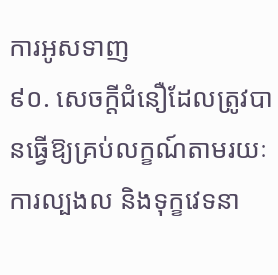ការអូសទាញ
៩០. សេចក្ដីជំនឿដែលត្រូវបានធ្វើឱ្យគ្រប់លក្ខណ៍តាមរយៈការល្បងល និងទុក្ខវេទនា